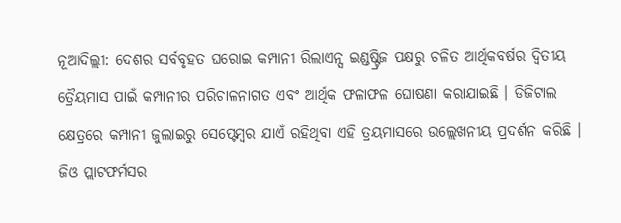ନୂଆଦିଲ୍ଲୀ: ଦେଶର ସର୍ବବୃହତ ଘରୋଇ କମ୍ପାନୀ ରିଲାଏନ୍ସ ଇଣ୍ଡଷ୍ଟ୍ରିଜ ପକ୍ଷରୁ ଚଳିତ ଆର୍ଥିକବର୍ଷର ଦ୍ଵିତୀୟ ତ୍ରୈୟମାସ ପାଇଁ କମ୍ପାନୀର ପରିଚାଳନାଗତ ଏବଂ ଆର୍ଥିକ ଫଳାଫଳ ଘୋଷଣା କରାଯାଇଛି । ଡିଜିଟାଲ କ୍ଷେତ୍ରରେ କମ୍ପାନୀ ଜୁଲାଇରୁ ସେପ୍ଟେମ୍ବର ଯାଏଁ ରହିଥିବା ଏହି ତ୍ରୟମାସରେ ଉଲ୍ଲେଖନୀୟ ପ୍ରଦର୍ଶନ କରିଛି । ଜିଓ ପ୍ଲାଟଫର୍ମସର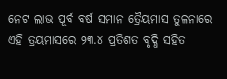ନେଟ ଲାଭ ପୂର୍ବ ବର୍ଷ ସମାନ ତ୍ରୈୟମାସ ତୁଳନାରେ ଏହି ତ୍ରୟମାସରେ ୨୩.୪ ପ୍ରତିଶତ ବୃଦ୍ଧି ସହିତ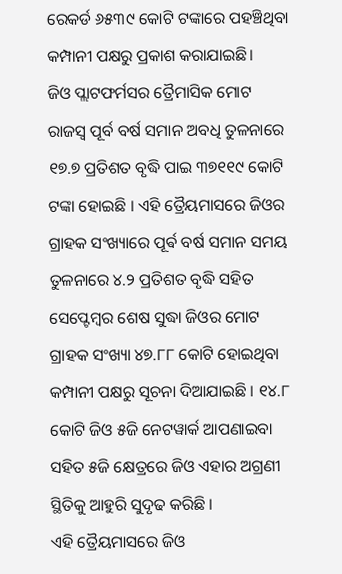ରେକର୍ଡ ୬୫୩୯ କୋଟି ଟଙ୍କାରେ ପହଞ୍ଚିଥିବା କମ୍ପାନୀ ପକ୍ଷରୁ ପ୍ରକାଶ କରାଯାଇଛି।
ଜିଓ ପ୍ଲାଟଫର୍ମସର ତ୍ରୈମାସିକ ମୋଟ ରାଜସ୍ୱ ପୂର୍ବ ବର୍ଷ ସମାନ ଅବଧି ତୁଳନାରେ ୧୭.୭ ପ୍ରତିଶତ ବୃଦ୍ଧି ପାଇ ୩୭୧୧୯ କୋଟି ଟଙ୍କା ହୋଇଛି । ଏହି ତ୍ରୈୟମାସରେ ଜିଓର ଗ୍ରାହକ ସଂଖ୍ୟାରେ ପୂର୍ଵ ବର୍ଷ ସମାନ ସମୟ ତୁଳନାରେ ୪.୨ ପ୍ରତିଶତ ବୃଦ୍ଧି ସହିତ ସେପ୍ଟେମ୍ବର ଶେଷ ସୁଦ୍ଧା ଜିଓର ମୋଟ ଗ୍ରାହକ ସଂଖ୍ୟା ୪୭.୮୮ କୋଟି ହୋଇଥିବା କମ୍ପାନୀ ପକ୍ଷରୁ ସୂଚନା ଦିଆଯାଇଛି । ୧୪.୮ କୋଟି ଜିଓ ୫ଜି ନେଟୱାର୍କ ଆପଣାଇବା ସହିତ ୫ଜି କ୍ଷେତ୍ରରେ ଜିଓ ଏହାର ଅଗ୍ରଣୀ ସ୍ଥିତିକୁ ଆହୁରି ସୁଦୃଢ କରିଛି ।
ଏହି ତ୍ରୈୟମାସରେ ଜିଓ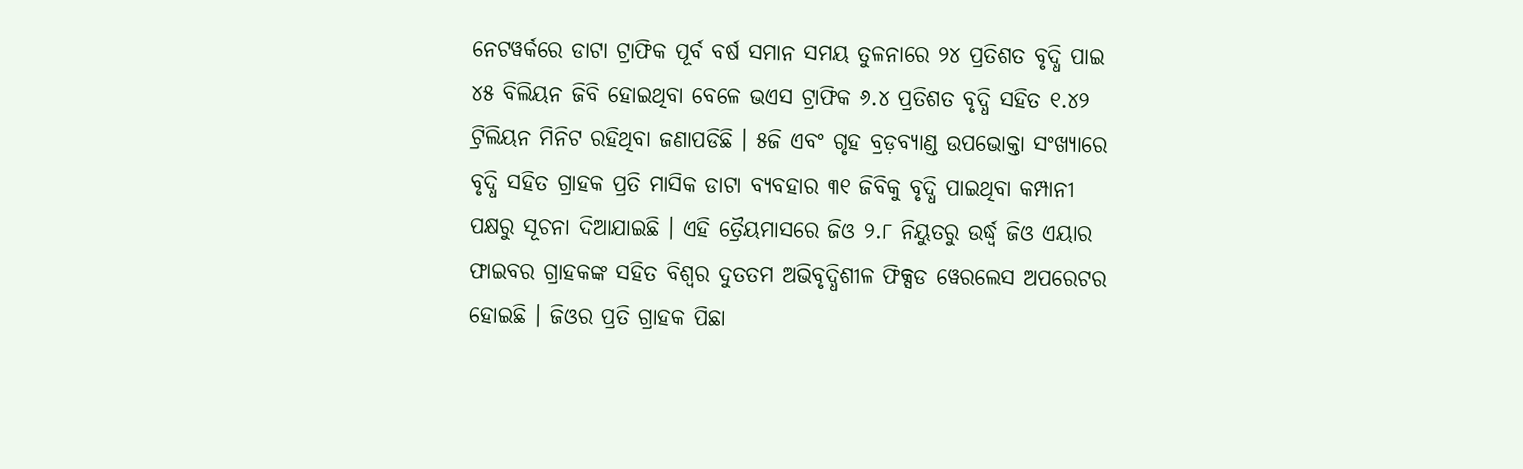ନେଟୱର୍କରେ ଡାଟା ଟ୍ରାଫିକ ପୂର୍ବ ବର୍ଷ ସମାନ ସମୟ ତୁଳନାରେ ୨୪ ପ୍ରତିଶତ ବୃଦ୍ଧି ପାଇ ୪୫ ବିଲିୟନ ଜିବି ହୋଇଥିବା ବେଳେ ଭଏସ ଟ୍ରାଫିକ ୬.୪ ପ୍ରତିଶତ ବୃଦ୍ଧି ସହିତ ୧.୪୨ ଟ୍ରିଲିୟନ ମିନିଟ ରହିଥିବା ଜଣାପଡିଛି । ୫ଜି ଏବଂ ଗୃହ ବ୍ରଡ଼ବ୍ୟାଣ୍ଡ ଉପଭୋକ୍ତା ସଂଖ୍ୟାରେ ବୃଦ୍ଧି ସହିତ ଗ୍ରାହକ ପ୍ରତି ମାସିକ ଡାଟା ବ୍ୟବହାର ୩୧ ଜିବିକୁ ବୃଦ୍ଧି ପାଇଥିବା କମ୍ପାନୀ ପକ୍ଷରୁ ସୂଚନା ଦିଆଯାଇଛି । ଏହି ତ୍ରୈୟମାସରେ ଜିଓ ୨.୮ ନିୟୁତରୁ ଉର୍ଦ୍ଧ୍ବ ଜିଓ ଏୟାର ଫାଇବର ଗ୍ରାହକଙ୍କ ସହିତ ବିଶ୍ୱର ଦୁତତମ ଅଭିବୃଦ୍ଧିଶୀଳ ଫିକ୍ସଡ ୱେରଲେସ ଅପରେଟର ହୋଇଛି । ଜିଓର ପ୍ରତି ଗ୍ରାହକ ପିଛା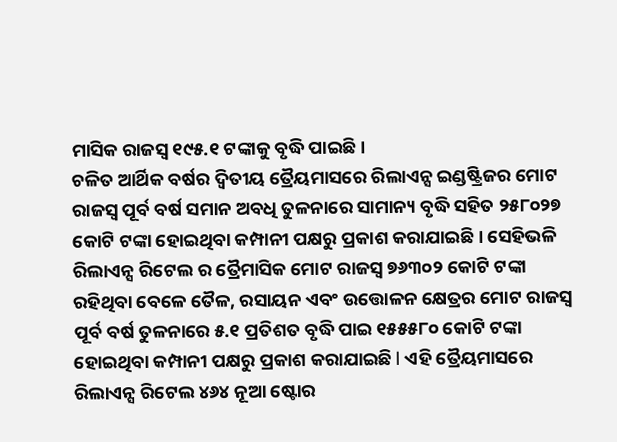ମାସିକ ରାଜସ୍ବ ୧୯୫.୧ ଟଙ୍କାକୁ ବୃଦ୍ଧି ପାଇଛି।
ଚଳିତ ଆର୍ଥିକ ବର୍ଷର ଦ୍ଵିତୀୟ ତ୍ରୈୟମାସରେ ରିଲାଏନ୍ସ ଇଣ୍ଡଷ୍ଟ୍ରିଜର ମୋଟ ରାଜସ୍ୱ ପୂର୍ବ ବର୍ଷ ସମାନ ଅବଧି ତୁଳନାରେ ସାମାନ୍ୟ ବୃଦ୍ଧି ସହିତ ୨୫୮୦୨୭ କୋଟି ଟଙ୍କା ହୋଇଥିବା କମ୍ପାନୀ ପକ୍ଷରୁ ପ୍ରକାଶ କରାଯାଇଛି । ସେହିଭଳି ରିଲାଏନ୍ସ ରିଟେଲ ର ତ୍ରୈମାସିକ ମୋଟ ରାଜସ୍ୱ ୭୬୩୦୨ କୋଟି ଟଙ୍କା ରହିଥିବା ବେଳେ ତୈଳ, ରସାୟନ ଏବଂ ଉତ୍ତୋଳନ କ୍ଷେତ୍ରର ମୋଟ ରାଜସ୍ୱ ପୂର୍ବ ବର୍ଷ ତୁଳନାରେ ୫.୧ ପ୍ରତିଶତ ବୃଦ୍ଧି ପାଇ ୧୫୫୫୮୦ କୋଟି ଟଙ୍କା ହୋଇଥିବା କମ୍ପାନୀ ପକ୍ଷରୁ ପ୍ରକାଶ କରାଯାଇଛି l ଏହି ତ୍ରୈୟମାସରେ ରିଲାଏନ୍ସ ରିଟେଲ ୪୬୪ ନୂଆ ଷ୍ଟୋର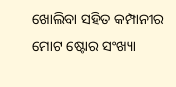ଖୋଲିବା ସହିତ କମ୍ପାନୀର ମୋଟ ଷ୍ଟୋର ସଂଖ୍ୟା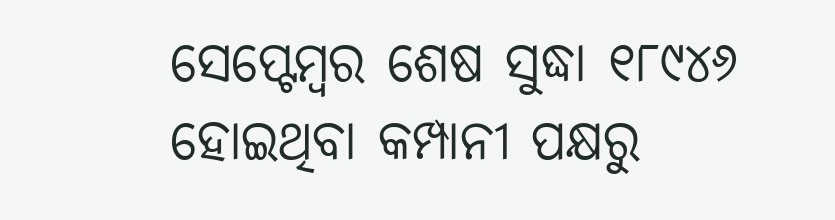ସେପ୍ଟେମ୍ବର ଶେଷ ସୁଦ୍ଧା ୧୮୯୪୬ ହୋଇଥିବା କମ୍ପାନୀ ପକ୍ଷରୁ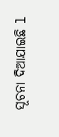ସୂଚନା ଦିଆଯାଇଛି l